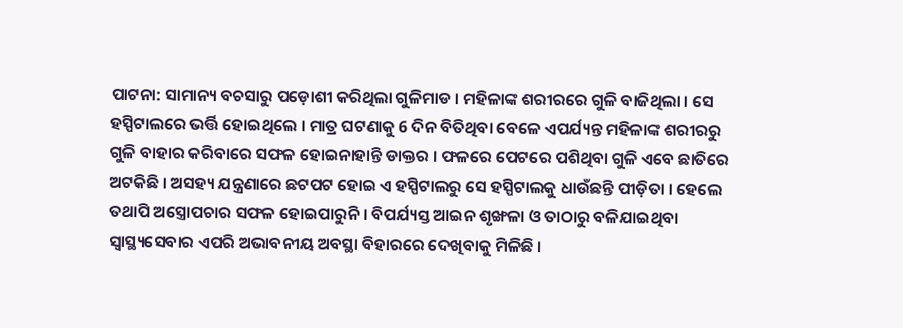ପାଟନା: ସାମାନ୍ୟ ବଚସାରୁ ପଡ଼ୋଶୀ କରିଥିଲା ଗୁଳିମାଡ । ମହିଳାଙ୍କ ଶରୀରରେ ଗୁଳି ବାଜିଥିଲା । ସେ ହସ୍ପିଟାଲରେ ଭର୍ତ୍ତି ହୋଇଥିଲେ । ମାତ୍ର ଘଟଣାକୁ 6 ଦିନ ବିତିଥିବା ବେଳେ ଏପର୍ଯ୍ୟନ୍ତ ମହିଳାଙ୍କ ଶରୀରରୁ ଗୁଳି ବାହାର କରିବାରେ ସଫଳ ହୋଇନାହାନ୍ତି ଡାକ୍ତର । ଫଳରେ ପେଟରେ ପଶିଥିବା ଗୁଳି ଏବେ ଛାତିରେ ଅଟକିଛି । ଅସହ୍ୟ ଯନ୍ତ୍ରଣାରେ ଛଟପଟ ହୋଇ ଏ ହସ୍ପିଟାଲରୁ ସେ ହସ୍ପିଟାଲକୁ ଧାଉଁଛନ୍ତି ପୀଡ଼ିତା । ହେଲେ ତଥାପି ଅସ୍ତ୍ରୋପଚାର ସଫଳ ହୋଇପାରୁନି । ବିପର୍ଯ୍ୟସ୍ତ ଆଇନ ଶୃଙ୍ଖଳା ଓ ତାଠାରୁ ବଳିଯାଇଥିବା ସ୍ବାସ୍ଥ୍ୟସେବାର ଏପରି ଅଭାବନୀୟ ଅବସ୍ଥା ବିହାରରେ ଦେଖିବାକୁ ମିଳିଛି ।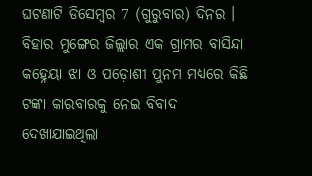ଘଟଣାଟି ଡିସେମ୍ବର 7 (ଗୁରୁବାର) ଦିନର । ବିହାର ମୁଙ୍ଗେର ଜିଲ୍ଲାର ଏକ ଗ୍ରାମର ବାସିନ୍ଦା କହ୍ନେୟା ଝା ଓ ପଡ଼ୋଶୀ ପୁନମ ମଧ୍ୟରେ କିଛି ଟଙ୍କା କାରବାରକୁ ନେଇ ବିବାଦ ଦେଖାଯାଇଥିଲା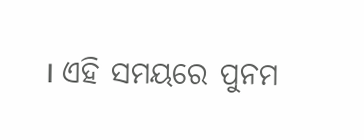। ଏହି ସମୟରେ ପୁନମ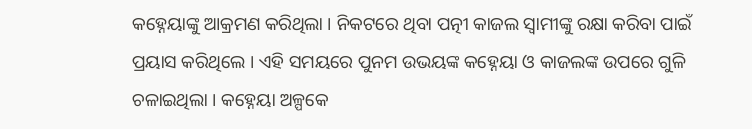କହ୍ନେୟାଙ୍କୁ ଆକ୍ରମଣ କରିଥିଲା । ନିକଟରେ ଥିବା ପତ୍ନୀ କାଜଲ ସ୍ବାମୀଙ୍କୁ ରକ୍ଷା କରିବା ପାଇଁ ପ୍ରୟାସ କରିଥିଲେ । ଏହି ସମୟରେ ପୁନମ ଉଭୟଙ୍କ କହ୍ନେୟା ଓ କାଜଲଙ୍କ ଉପରେ ଗୁଳି ଚଳାଇଥିଲା । କହ୍ନେୟା ଅଳ୍ପକେ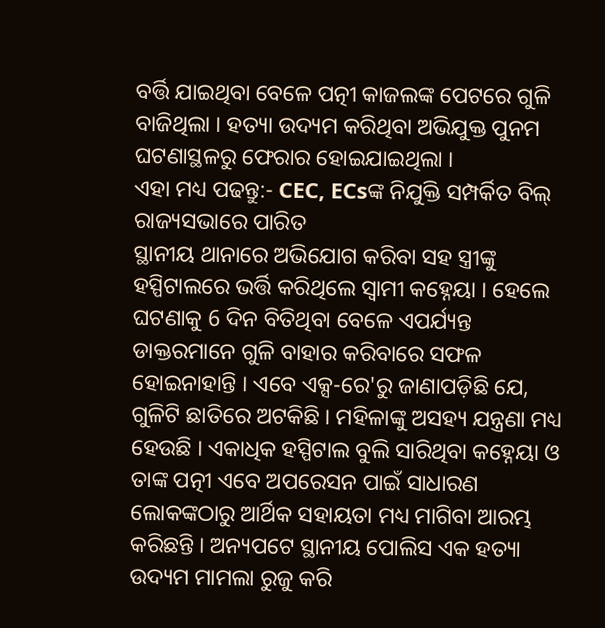ବର୍ତ୍ତି ଯାଇଥିବା ବେଳେ ପତ୍ନୀ କାଜଲଙ୍କ ପେଟରେ ଗୁଳି ବାଜିଥିଲା । ହତ୍ୟା ଉଦ୍ୟମ କରିଥିବା ଅଭିଯୁକ୍ତ ପୁନମ ଘଟଣାସ୍ଥଳରୁ ଫେରାର ହୋଇଯାଇଥିଲା ।
ଏହା ମଧ୍ୟ ପଢନ୍ତୁ:- CEC, ECsଙ୍କ ନିଯୁକ୍ତି ସମ୍ପର୍କିତ ବିଲ୍ ରାଜ୍ୟସଭାରେ ପାରିତ
ସ୍ଥାନୀୟ ଥାନାରେ ଅଭିଯୋଗ କରିବା ସହ ସ୍ତ୍ରୀଙ୍କୁ ହସ୍ପିଟାଲରେ ଭର୍ତ୍ତି କରିଥିଲେ ସ୍ବାମୀ କହ୍ନେୟା । ହେଲେ ଘଟଣାକୁ 6 ଦିନ ବିତିଥିବା ବେଳେ ଏପର୍ଯ୍ୟନ୍ତ ଡାକ୍ତରମାନେ ଗୁଳି ବାହାର କରିବାରେ ସଫଳ ହୋଇନାହାନ୍ତି । ଏବେ ଏକ୍ସ-ରେ'ରୁ ଜାଣାପଡ଼ିଛି ଯେ, ଗୁଳିଟି ଛାତିରେ ଅଟକିଛି । ମହିଳାଙ୍କୁ ଅସହ୍ୟ ଯନ୍ତ୍ରଣା ମଧ୍ୟ ହେଉଛି । ଏକାଧିକ ହସ୍ପିଟାଲ ବୁଲି ସାରିଥିବା କହ୍ନେୟା ଓ ତାଙ୍କ ପତ୍ନୀ ଏବେ ଅପରେସନ ପାଇଁ ସାଧାରଣ ଲୋକଙ୍କଠାରୁ ଆର୍ଥିକ ସହାୟତା ମଧ୍ୟ ମାଗିବା ଆରମ୍ଭ କରିଛନ୍ତି । ଅନ୍ୟପଟେ ସ୍ଥାନୀୟ ପୋଲିସ ଏକ ହତ୍ୟା ଉଦ୍ୟମ ମାମଲା ରୁଜୁ କରି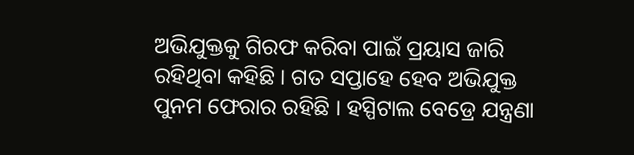ଅଭିଯୁକ୍ତକୁ ଗିରଫ କରିବା ପାଇଁ ପ୍ରୟାସ ଜାରି ରହିଥିବା କହିଛି । ଗତ ସପ୍ତାହେ ହେବ ଅଭିଯୁକ୍ତ ପୁନମ ଫେରାର ରହିଛି । ହସ୍ପିଟାଲ ବେଡ୍ରେ ଯନ୍ତ୍ରଣା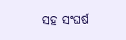ସହ ସଂଘର୍ଷ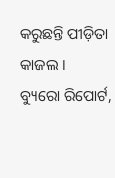କରୁଛନ୍ତି ପୀଡ଼ିତା କାଜଲ ।
ବ୍ୟୁରୋ ରିପୋର୍ଟ,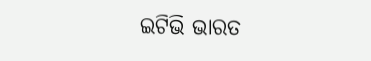ଇଟିଭି ଭାରତ